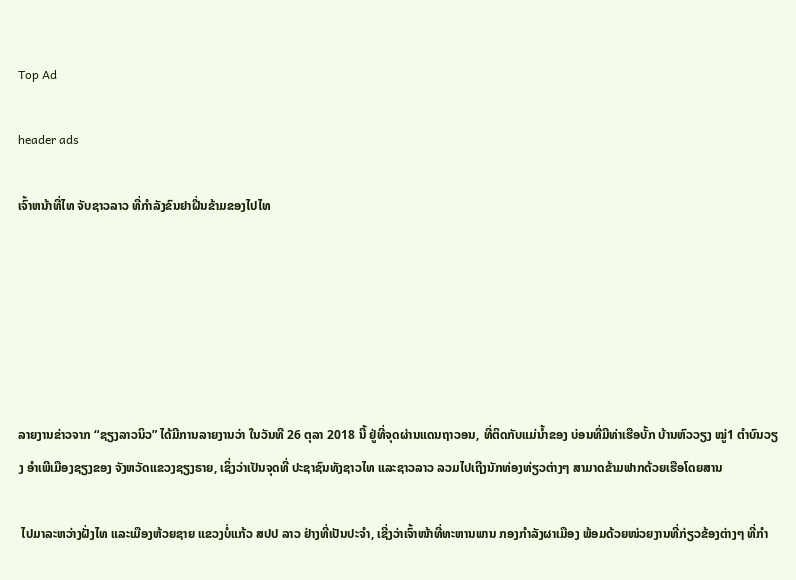Top Ad

header ads

ເຈົ້າຫນ້າທີ່ໄທ ຈັບຊາວລາວ ທີ່ກຳລັງຂົນຢາຝີ່ນຂ້າມຂອງໄປໄທ






ລາຍງານຂ່າວຈາກ “ຊຽງລາວນິວ” ໄດ້ມີການລາຍງານວ່າ ໃນວັນທີ 26 ຕຸລາ 2018 ນີ້ ຢູ່ທີ່ຈຸດຜ່ານແດນຖາວອນ, ທີ່ຕິດກັບແມ່ນ້ຳຂອງ ບ່ອນທີ່ມີທ່າເຮືອບັ້ກ ບ້ານຫົວວຽງ ໝູ່1 ຕຳບົນວຽງ ອຳເພີເມືອງຊຽງຂອງ ຈັງຫວັດແຂວງຊຽງຣາຍ, ເຊິ່ງວ່າເປັນຈຸດທີ່ ປະຊາຊົນທັງຊາວໄທ ແລະຊາວລາວ ລວມໄປເຖີງນັກທ່ອງທ່ຽວຕ່າງໆ ສາມາດຂ້າມຟາກດ້ວຍເຮືອໂດຍສານ

 ໄປມາລະຫວ່າງຝັ່ງໄທ ແລະເມືອງຫ້ວຍຊາຍ ແຂວງບໍ່ແກ້ວ ສປປ ລາວ ຢ່າງທີ່ເປັນປະຈຳ, ເຊີ່ງວ່າເຈົ້າໜ້າທີ່ທະຫານພານ ກອງກຳລັງຜາເມືອງ ພ້ອມດ້ວຍໜ່ວຍງານທີ່ກ່ຽວຂ້ອງຕ່າງໆ ທີ່ກຳ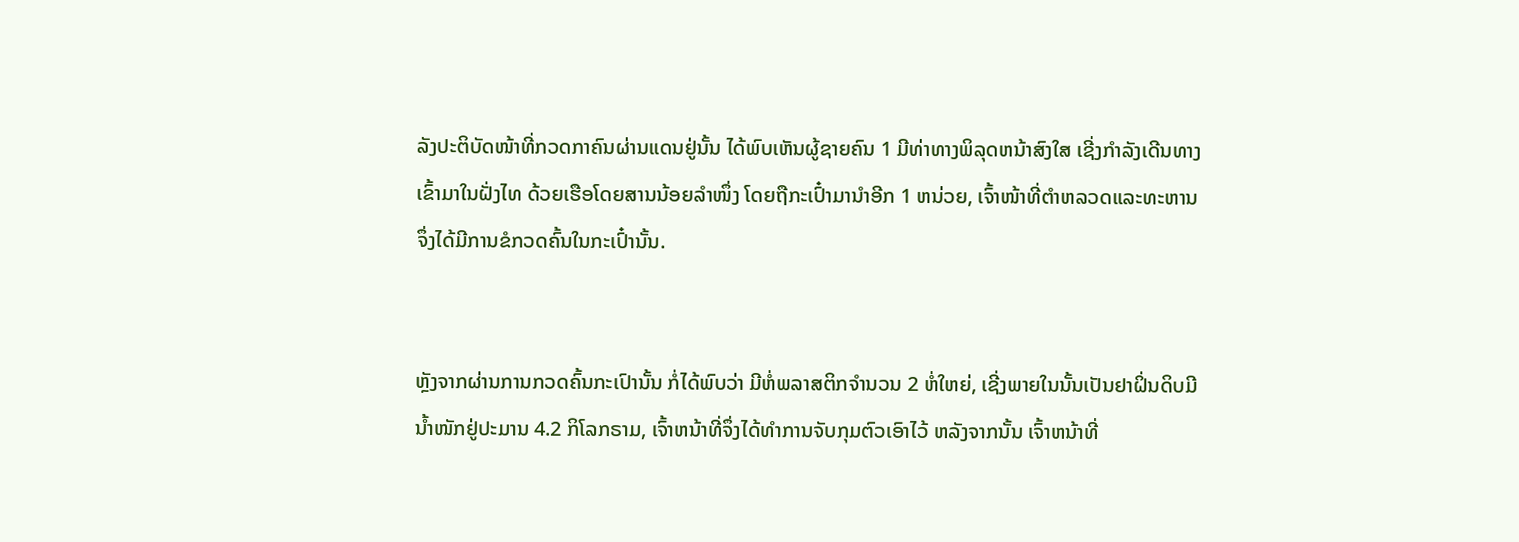ລັງປະຕິບັດໜ້າທີ່ກວດກາຄົນຜ່ານແດນຢູ່ນັ້ນ ໄດ້ພົບເຫັນຜູ້ຊາຍຄົນ 1 ມີທ່າທາງພິລຸດຫນ້າສົງໃສ ເຊີ່ງກຳລັງເດີນທາງເຂົ້າມາໃນຝັ່ງໄທ ດ້ວຍເຮືອໂດຍສານນ້ອຍລຳໜຶ່ງ ໂດຍຖືກະເປົ໋າມານຳອີກ 1 ຫນ່ວຍ, ເຈົ້າໜ້າທີ່ຕຳຫລວດແລະທະຫານ ຈຶ່ງໄດ້ມີການຂໍກວດຄົ້ນໃນກະເປົ໋ານັ້ນ.


ຫຼັງຈາກຜ່ານການກວດຄົ້ນກະເປົານັ້ນ ກໍ່ໄດ້ພົບວ່າ ມີຫໍ່ພລາສຕິກຈຳນວນ 2 ຫໍ່ໃຫຍ່, ເຊີ່ງພາຍໃນນັ້ນເປັນຢາຝິ່ນດິບມີ ນ້ຳໜັກຢູ່ປະມານ 4.2 ກິໂລກຣາມ, ເຈົ້າຫນ້າທີ່ຈຶ່ງໄດ້ທຳການຈັບກຸມຕົວເອົາໄວ້ ຫລັງຈາກນັ້ນ ເຈົ້າຫນ້າທີ່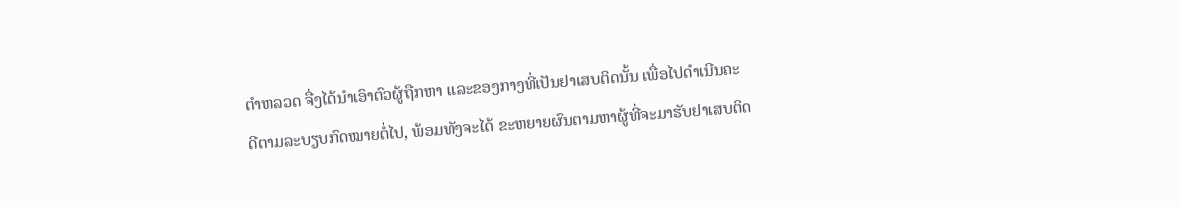ຕຳຫລວດ ຈື່ງໄດ້ນຳເອົາຕົວຜູ້ຖືກຫາ ແລະຂອງກາງທີ່ເປັນຢາເສບຕິດນັ້ນ ເພື່ອໄປດຳເນີນຄະດີຕາມລະບຽບກົດໝາຍຕໍ່ໄປ, ພ້ອມທັງຈະໄດ້ ຂະຫຍາຍຜົນຕາມຫາຜູ້ທີ່ຈະມາຮັບຢາເສບຕິດ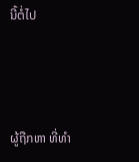ນີ້ຕໍ່ໄປ



ຜູ້ຖືກຫາ ທີ່ທຳ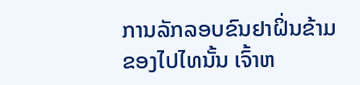ການລັກລອບຂົນຢາຝິ່ນຂ້າມຂອງໄປໄທນັ້ນ ເຈົ້າຫ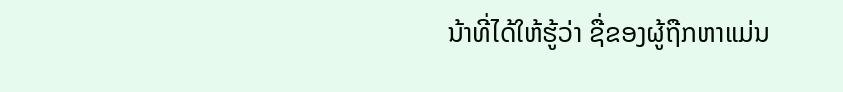ນ້າທີ່ໄດ້ໃຫ້ຮູ້ວ່າ ຊື່ຂອງຜູ້ຖືກຫາແມ່ນ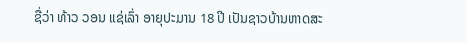ຊື່ວ່າ ທ້າວ ວອນ ແຊ່ເລົ່າ ອາຍຸປະມານ 18 ປີ ເປັນຊາວບ້ານຫາດສະ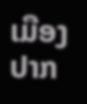ເມືອງປາກ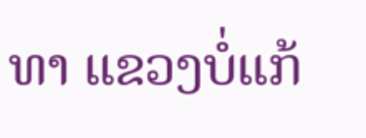ທາ ແຂວງບໍ່ແກ້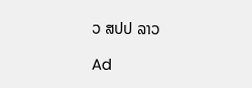ວ ສປປ ລາວ

Ad